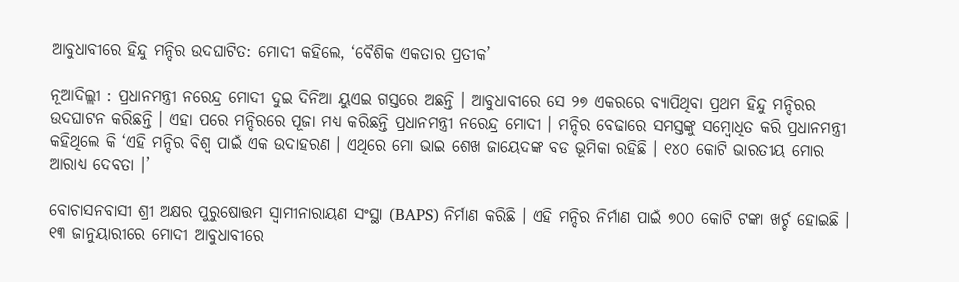ଆବୁଧାବୀରେ ହିନ୍ଦୁ ମନ୍ଦିର ଉଦଘାଟିତ: ମୋଦୀ କହିଲେ, ‘ବୈଶିକ ଏକତାର ପ୍ରତୀକ’

ନୂଆଦିଲ୍ଲୀ : ପ୍ରଧାନମନ୍ତ୍ରୀ ନରେନ୍ଦ୍ର ମୋଦୀ ଦୁଇ ଦିନିଆ ୟୁଏଇ ଗସ୍ତରେ ଅଛନ୍ତି । ଆବୁଧାବୀରେ ସେ ୨୭ ଏକରରେ ବ୍ୟାପିଥିବା ପ୍ରଥମ ହିନ୍ଦୁ ମନ୍ଦିରର ଉଦଘାଟନ କରିଛନ୍ତି । ଏହା ପରେ ମନ୍ଦିରରେ ପୂଜା ମଧ୍ୟ କରିଛନ୍ତି ପ୍ରଧାନମନ୍ତ୍ରୀ ନରେନ୍ଦ୍ର ମୋଦୀ । ମନ୍ଦିର ବେଢାରେ ସମସ୍ତଙ୍କୁ ସମ୍ବୋଧିତ କରି ପ୍ରଧାନମନ୍ତ୍ରୀ କହିଥିଲେ କି ‘ଏହି ମନ୍ଦିର ବିଶ୍ବ ପାଇଁ ଏକ ଉଦାହରଣ । ଏଥିରେ ମୋ ଭାଇ ଶେଖ ଜାୟେଦଙ୍କ ବଡ ଭୂମିକା ରହିଛି । ୧୪୦ କୋଟି ଭାରତୀୟ ମୋର ଆରାଧ୍ୟ ଦେବତା ।’

ବୋଚାସନବାସୀ ଶ୍ରୀ ଅକ୍ଷର ପୁରୁଷୋତ୍ତମ ସ୍ବାମୀନାରାୟଣ ସଂସ୍ଥା (BAPS) ନିର୍ମାଣ କରିଛି । ଏହି ମନ୍ଦିର ନିର୍ମାଣ ପାଇଁ ୭୦୦ କୋଟି ଟଙ୍କା ଖର୍ଚ୍ଚ ହୋଇଛି । ୧୩ ଜାନୁୟାରୀରେ ମୋଦୀ ଆବୁଧାବୀରେ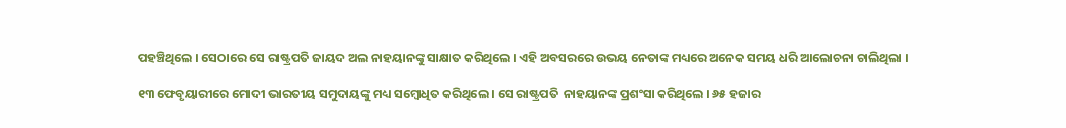ପହଞ୍ଚିଥିଲେ । ସେଠାରେ ସେ ରାଷ୍ଟ୍ରପତି ଜାୟଦ ଅଲ ନାହୟାନଙ୍କୁ ସାକ୍ଷାତ କରିଥିଲେ । ଏହି ଅବସରରେ ଉଭୟ ନେତାଙ୍କ ମଧ୍ୟରେ ଅନେକ ସମୟ ଧରି ଆଲୋଚନା ଚାଲିଥିଲା ।

୧୩ ଫେବୃୟାରୀରେ ମୋଦୀ ଭାରତୀୟ ସମୁଦାୟଙ୍କୁ ମଧ୍ୟ ସମ୍ବୋଧିତ କରିଥିଲେ । ସେ ରାଷ୍ଟ୍ରପତି  ନାହୟାନଙ୍କ ପ୍ରଶଂସା କରିଥିଲେ । ୬୫ ହଜାର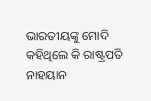ଭାରତୀୟଙ୍କୁ ମୋଦି କହିଥିଲେ କି ରାଷ୍ଟ୍ରପତି ନାହୟାନ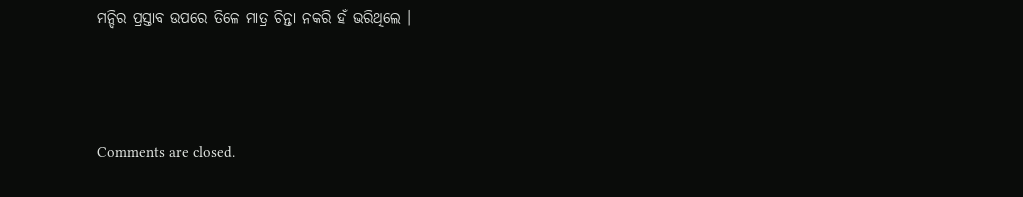ମନ୍ଦିର ପ୍ରସ୍ତାବ ଉପରେ ତିଳେ ମାତ୍ର ଚିନ୍ତା ନକରି ହଁ ଭରିଥିଲେ ।



Comments are closed.